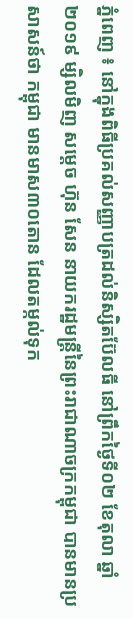ភ្នំពេញ ៖ នៅក្នុងពិធីប្រគល់សញ្ញាបត្រដល់និស្សិតប៊ែលធី នៅព្រឹកថ្ងៃទី០២ ខែតុលា ឆ្នាំ ២០១៩ ម្សិលមិញ សម្តេច ហ៊ុន សែន នាយករដ្ឋមន្ត្រីនៃព្រះរាជាណាចក្រកម្ពុជា បានមានប្រសាសន៍ថា កម្ពុជា មានមាស៣០តោន ដែលតម្កល់ទុក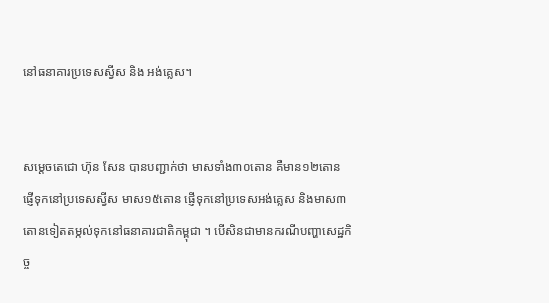នៅធនាគារប្រទេសស្វីស និង អង់គ្លេស។


សម្ដេចតេជោ ហ៊ុន សែន បានបញ្ជាក់ថា មាសទាំង៣០តោន គឺមាន១២តោន ផ្ញើទុកនៅប្រទេសស្វីស មាស១៥តោន ផ្ញើទុកនៅប្រទេសអង់គ្លេស និងមាស៣តោនទៀតតម្កល់ទុកនៅធនាគារជាតិកម្ពុជា ។ បើសិនជាមានករណីបញ្ហាសេដ្ឋកិច្ច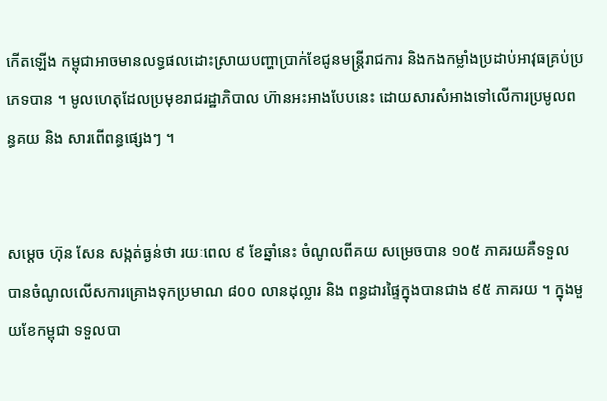កើតឡើង កម្ពុជាអាចមានលទ្ធផលដោះស្រាយបញ្ហាប្រាក់ខែជូនមន្ត្រីរាជការ និងកងកម្លាំងប្រដាប់អាវុធគ្រប់ប្រភេទបាន ។ មូលហេតុដែលប្រមុខរាជរដ្ឋាភិបាល ហ៊ានអះអាងបែបនេះ ដោយសារសំអាងទៅលើការប្រមូលពន្ធគយ និង សារពើពន្ធផ្សេងៗ ។


សម្ដេច ហ៊ុន សែន សង្កត់ធ្ងន់ថា រយៈពេល ៩ ខែឆ្នាំនេះ ចំណូលពីគយ សម្រេចបាន ១០៥ ភាគរយគឺទទួល បានចំណូលលើសការគ្រោងទុកប្រមាណ ៨០០ លានដុល្លារ និង ពន្ធដារផ្ទៃក្នុងបានជាង ៩៥ ភាគរយ ។ ក្នុងមួយខែកម្ពុជា ទទួលបា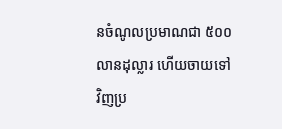នចំណូលប្រមាណជា ៥០០ លានដុល្លារ ហើយចាយទៅវិញប្រ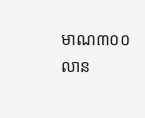មាណ៣០០លាន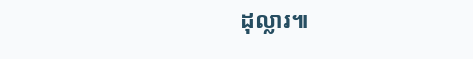ដុល្លារ៕